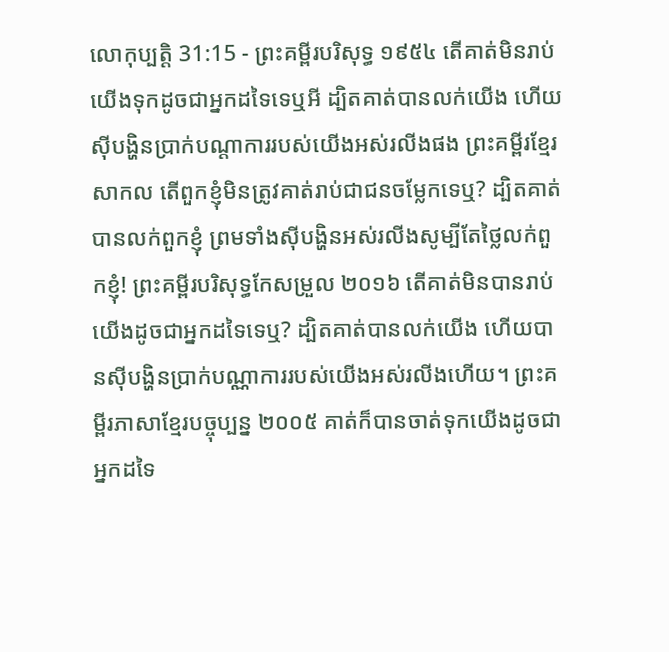លោកុប្បត្តិ 31:15 - ព្រះគម្ពីរបរិសុទ្ធ ១៩៥៤ តើគាត់មិនរាប់យើងទុកដូចជាអ្នកដទៃទេឬអី ដ្បិតគាត់បានលក់យើង ហើយស៊ីបង្ហិនប្រាក់បណ្តាការរបស់យើងអស់រលីងផង ព្រះគម្ពីរខ្មែរសាកល តើពួកខ្ញុំមិនត្រូវគាត់រាប់ជាជនចម្លែកទេឬ? ដ្បិតគាត់បានលក់ពួកខ្ញុំ ព្រមទាំងស៊ីបង្ហិនអស់រលីងសូម្បីតែថ្លៃលក់ពួកខ្ញុំ! ព្រះគម្ពីរបរិសុទ្ធកែសម្រួល ២០១៦ តើគាត់មិនបានរាប់យើងដូចជាអ្នកដទៃទេឬ? ដ្បិតគាត់បានលក់យើង ហើយបានស៊ីបង្ហិនប្រាក់បណ្ណាការរបស់យើងអស់រលីងហើយ។ ព្រះគម្ពីរភាសាខ្មែរបច្ចុប្បន្ន ២០០៥ គាត់ក៏បានចាត់ទុកយើងដូចជាអ្នកដទៃ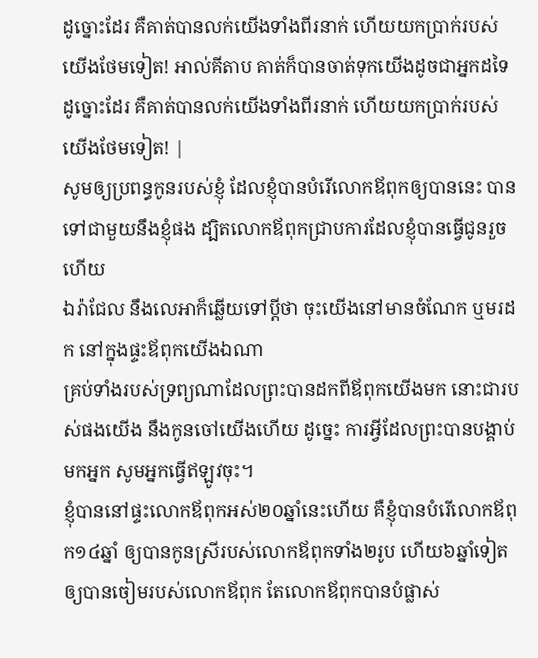ដូច្នោះដែរ គឺគាត់បានលក់យើងទាំងពីរនាក់ ហើយយកប្រាក់របស់យើងថែមទៀត! អាល់គីតាប គាត់ក៏បានចាត់ទុកយើងដូចជាអ្នកដទៃដូច្នោះដែរ គឺគាត់បានលក់យើងទាំងពីរនាក់ ហើយយកប្រាក់របស់យើងថែមទៀត! |
សូមឲ្យប្រពន្ធកូនរបស់ខ្ញុំ ដែលខ្ញុំបានបំរើលោកឪពុកឲ្យបាននេះ បានទៅជាមួយនឹងខ្ញុំផង ដ្បិតលោកឪពុកជ្រាបការដែលខ្ញុំបានធ្វើជូនរួចហើយ
ឯរ៉ាជែល នឹងលេអាក៏ឆ្លើយទៅប្ដីថា ចុះយើងនៅមានចំណែក ឬមរដក នៅក្នុងផ្ទះឪពុកយើងឯណា
គ្រប់ទាំងរបស់ទ្រព្យណាដែលព្រះបានដកពីឪពុកយើងមក នោះជារបស់ផងយើង នឹងកូនចៅយើងហើយ ដូច្នេះ ការអ្វីដែលព្រះបានបង្គាប់មកអ្នក សូមអ្នកធ្វើឥឡូវចុះ។
ខ្ញុំបាននៅផ្ទះលោកឪពុកអស់២០ឆ្នាំនេះហើយ គឺខ្ញុំបានបំរើលោកឪពុក១៤ឆ្នាំ ឲ្យបានកូនស្រីរបស់លោកឪពុកទាំង២រូប ហើយ៦ឆ្នាំទៀតឲ្យបានចៀមរបស់លោកឪពុក តែលោកឪពុកបានបំផ្លាស់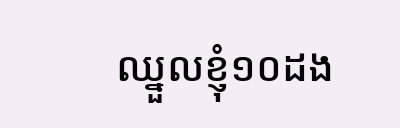ឈ្នួលខ្ញុំ១០ដង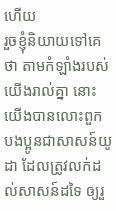ហើយ
រួចខ្ញុំនិយាយទៅគេថា តាមកំឡាំងរបស់យើងរាល់គ្នា នោះយើងបានលោះពួកបងប្អូនជាសាសន៍យូដា ដែលត្រូវលក់ដល់សាសន៍ដទៃ ឲ្យរួ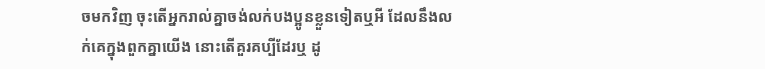ចមកវិញ ចុះតើអ្នករាល់គ្នាចង់លក់បងប្អូនខ្លួនទៀតឬអី ដែលនឹងលក់គេក្នុងពួកគ្នាយើង នោះតើគួរគប្បីដែរឬ ដូ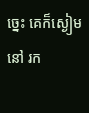ច្នេះ គេក៏ស្ងៀមនៅ រក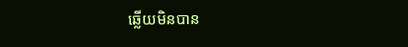ឆ្លើយមិនបាន